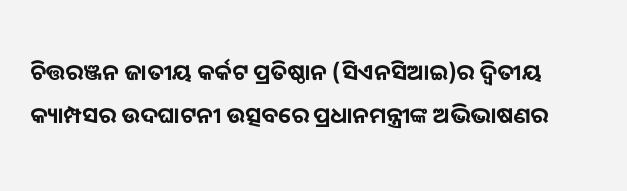ଚିତ୍ତରଞ୍ଜନ ଜାତୀୟ କର୍କଟ ପ୍ରତିଷ୍ଠାନ (ସିଏନସିଆଇ)ର ଦ୍ୱିତୀୟ କ୍ୟାମ୍ପସର ଉଦଘାଟନୀ ଉତ୍ସବରେ ପ୍ରଧାନମନ୍ତ୍ରୀଙ୍କ ଅଭିଭାଷଣର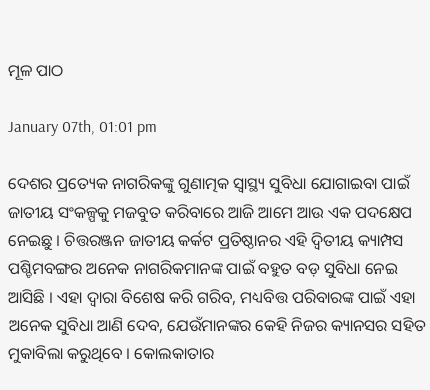ମୂଳ ପାଠ

January 07th, 01:01 pm

ଦେଶର ପ୍ରତ୍ୟେକ ନାଗରିକଙ୍କୁ ଗୁଣାତ୍ମକ ସ୍ୱାସ୍ଥ୍ୟ ସୁବିଧା ଯୋଗାଇବା ପାଇଁ ଜାତୀୟ ସଂକଳ୍ପକୁ ମଜବୁତ କରିବାରେ ଆଜି ଆମେ ଆଉ ଏକ ପଦକ୍ଷେପ ନେଇଛୁ । ଚିତ୍ତରଞ୍ଜନ ଜାତୀୟ କର୍କଟ ପ୍ରତିଷ୍ଠାନର ଏହି ଦ୍ୱିତୀୟ କ୍ୟାମ୍ପସ ପଶ୍ଚିମବଙ୍ଗର ଅନେକ ନାଗରିକମାନଙ୍କ ପାଇଁ ବହୁତ ବଡ଼ ସୁବିଧା ନେଇ ଆସିଛି । ଏହା ଦ୍ୱାରା ବିଶେଷ କରି ଗରିବ, ମଧ୍ୟବିତ୍ତ ପରିବାରଙ୍କ ପାଇଁ ଏହା ଅନେକ ସୁବିଧା ଆଣି ଦେବ, ଯେଉଁମାନଙ୍କର କେହି ନିଜର କ୍ୟାନସର ସହିତ ମୁକାବିଲା କରୁଥିବେ । କୋଲକାତାର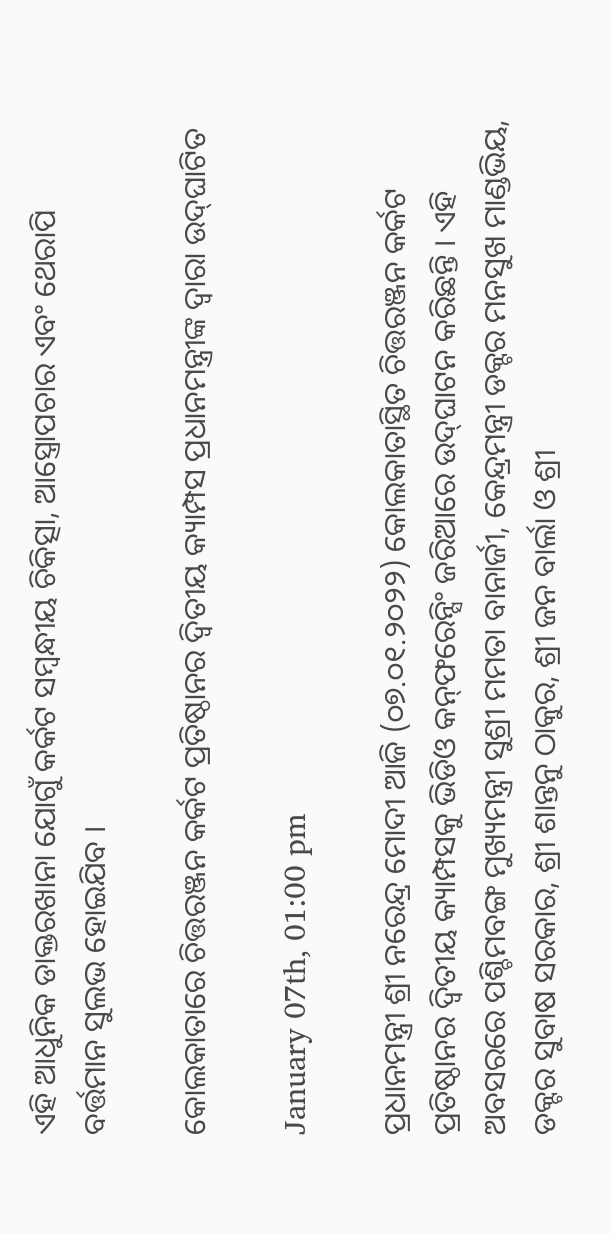ଏହି ଆଧୁନିକ ଡାକ୍ତରଖାନା ଯୋଗୁଁ କର୍କଟ ସମ୍ବନ୍ଧୀୟ ଚିକିତ୍ସା, ଆସ୍ତ୍ରୋପଚାର ଏବଂ ଥେରାପି ବର୍ତ୍ତମାନ ସୁଲଭ ହୋଇଯିବ ।

କୋଲକାତାରେ ଚିତ୍ତରଞ୍ଜନ କର୍କଟ ପ୍ରତିଷ୍ଠାନର ଦ୍ୱିତୀୟ କ୍ୟାମ୍ପସ ପ୍ରଧାନମନ୍ତ୍ରୀଙ୍କ ଦ୍ୱାରା ଉଦ୍‌ଘାଟିତ

January 07th, 01:00 pm

ପ୍ରଧାନମନ୍ତ୍ରୀ ଶ୍ରୀ ନରେନ୍ଦ୍ର ମୋଦୀ ଆଜି (୦୭.୦୧.୨୦୨୨) କୋଲକାତାସ୍ଥିତ ଚିତ୍ତରଞ୍ଜନ କର୍କଟ ପ୍ରତିଷ୍ଠାନର ଦ୍ୱିତୀୟ କ୍ୟାମ୍ପସକୁ ଭିଡିଓ କନ୍‌ଫରେନ୍ସିଂ ଜରିଆରେ ଉଦ୍‌ଘାଟନ କରିଛନ୍ତି । ଏହି ଅବସରରେ ପଶ୍ଚିମବଙ୍ଗ ମୁଖ୍ୟମନ୍ତ୍ରୀ ସୁଶ୍ରୀ ମମତା ବାନାର୍ଜୀ, କେନ୍ଦ୍ରମନ୍ତ୍ରୀ ଡକ୍ଟର ମନସୁଖ ମାଣ୍ଡଭିୟ, ଡକ୍ଟର ସୁବାଷ ସରକାର, ଶ୍ରୀ ଶାନ୍ତନୁ ଠାକୁର, ଶ୍ରୀ ଜନ ବାର୍ଲା ଓ ଶ୍ରୀ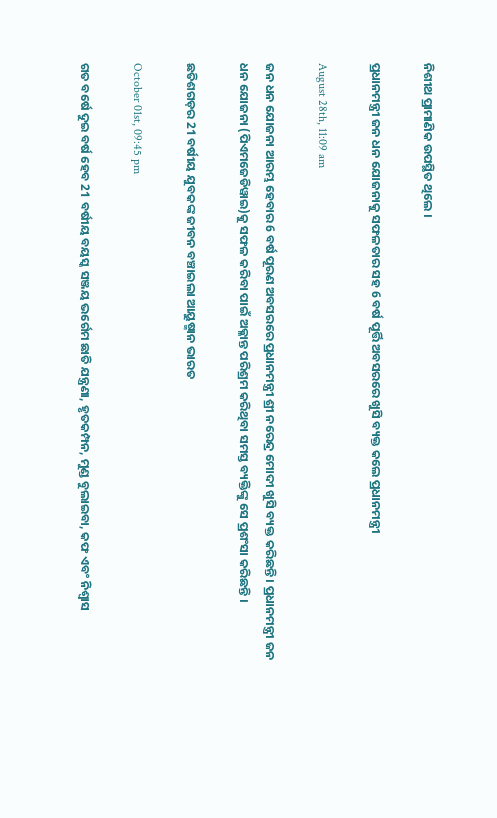ନିଶୀଥ ପ୍ରାମାଣିକ ଉପସ୍ଥିତ ଥିଲେ ।

ପ୍ରଧାନମନ୍ତ୍ରୀ ଜନ ଧନ ଯୋଜନାକୁ ସଫଳତାର ସହ 6 ବର୍ଷ ପୂର୍ତ୍ତି ଅବସରରେ ଖୁସି ବ୍ୟକ୍ତ କଲେ ପ୍ରଧାନମନ୍ତ୍ରୀ

August 28th, 11:09 am

ଜନ ଧନ ଯୋଜନା ଆରମ୍ଭ ହେବାର 6 ବର୍ଷ ପୂରଣ ଅବସରରେ ପ୍ରଧାନମନ୍ତ୍ରୀ ଶ୍ରୀ ନରେନ୍ଦ୍ର ମୋଦୀ ଖୁସି ବ୍ୟକ୍ତ କରିଛନ୍ତି । ପ୍ରଧାନମନ୍ତ୍ରୀ ଜନ ଧନ ଯୋଜନା (ପିଏମଜେଡିୱାଇ)କୁ ସଫଳ କରିବା ପାଇଁ ଅକ୍ଳାନ୍ତ ପରିଶ୍ରମ କରିଥିବା ସମସ୍ତ ବ୍ୟକ୍ତିଙ୍କୁ ସେ ପ୍ରଶଂସା କରିଛନ୍ତି ।

ଛତିଶଗଡ଼ର 21 ବର୍ଷୀୟ ଯୁବକଙ୍କ ଜୀବନ ବଞ୍ଚାଇଲା ଆୟୁଷ୍ମାନ ଭାରତ

October 01st, 09:45 pm

ଗତ ବର୍ଷେ ଦୁଇ ବର୍ଷ ହେବ 21 ବର୍ଷୀୟ ବୟସ୍କ ସଞ୍ଜୟ ଭର୍ଗେମ ଛାତି ଯନ୍ତ୍ରଣା, ହୃତକମ୍ପନ, ମୁଣ୍ଡ ବୁଲାଇବା, କଫ ଏବଂ ନିଶ୍ୱାସ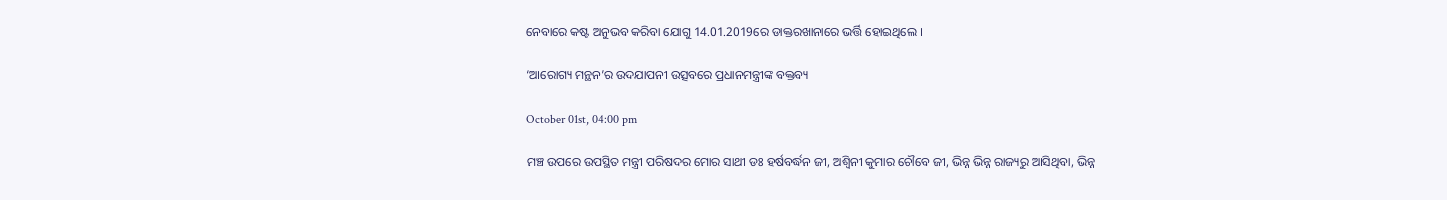ନେବାରେ କଷ୍ଟ ଅନୁଭବ କରିବା ଯୋଗୁ 14.01.2019ରେ ଡାକ୍ତରଖାନାରେ ଭର୍ତ୍ତି ହୋଇଥିଲେ ।

‘ଆରୋଗ୍ୟ ମନ୍ଥନ’ର ଉଦଯାପନୀ ଉତ୍ସବରେ ପ୍ରଧାନମନ୍ତ୍ରୀଙ୍କ ବକ୍ତବ୍ୟ

October 01st, 04:00 pm

ମଞ୍ଚ ଉପରେ ଉପସ୍ଥିତ ମନ୍ତ୍ରୀ ପରିଷଦର ମୋର ସାଥୀ ଡଃ ହର୍ଷବର୍ଦ୍ଧନ ଜୀ, ଅଶ୍ୱିନୀ କୁମାର ଚୌବେ ଜୀ, ଭିନ୍ନ ଭିନ୍ନ ରାଜ୍ୟରୁ ଆସିଥିବା, ଭିନ୍ନ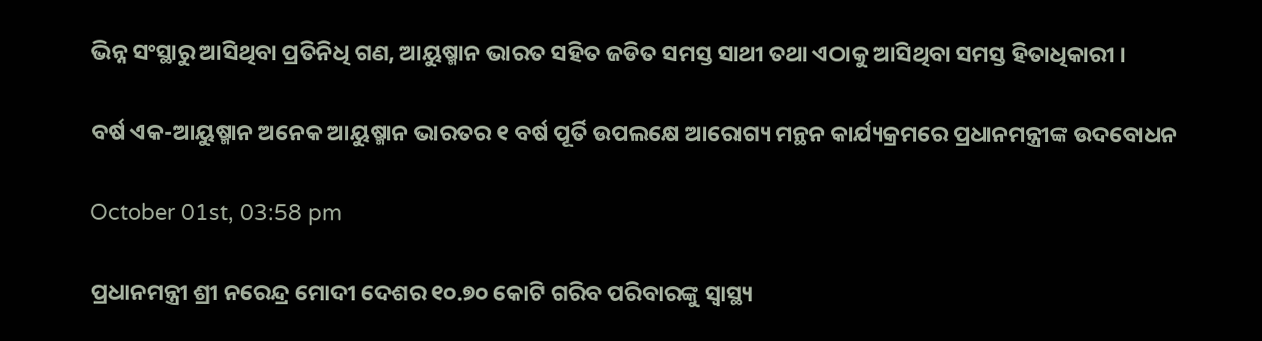ଭିନ୍ନ ସଂସ୍ଥାରୁ ଆସିଥିବା ପ୍ରତିନିଧି ଗଣ, ଆୟୁଷ୍ମାନ ଭାରତ ସହିତ ଜଡିତ ସମସ୍ତ ସାଥୀ ତଥା ଏଠାକୁ ଆସିଥିବା ସମସ୍ତ ହିତାଧିକାରୀ ।

ବର୍ଷ ଏକ-ଆୟୁଷ୍ମାନ ଅନେକ ଆୟୁଷ୍ମାନ ଭାରତର ୧ ବର୍ଷ ପୂର୍ତି ଉପଲକ୍ଷେ ଆରୋଗ୍ୟ ମନ୍ଥନ କାର୍ଯ୍ୟକ୍ରମରେ ପ୍ରଧାନମନ୍ତ୍ରୀଙ୍କ ଉଦବୋଧନ

October 01st, 03:58 pm

ପ୍ରଧାନମନ୍ତ୍ରୀ ଶ୍ରୀ ନରେନ୍ଦ୍ର ମୋଦୀ ଦେଶର ୧୦.୭୦ କୋଟି ଗରିବ ପରିବାରଙ୍କୁ ସ୍ୱାସ୍ଥ୍ୟ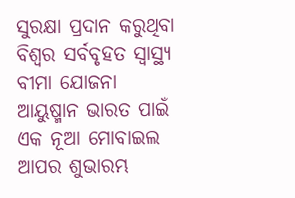ସୁରକ୍ଷା ପ୍ରଦାନ କରୁଥିବା ବିଶ୍ୱର ସର୍ବବୃହତ ସ୍ୱାସ୍ଥ୍ୟ ବୀମା ଯୋଜନା ଆୟୁଷ୍ମାନ ଭାରତ ପାଇଁ ଏକ ନୂଆ ମୋବାଇଲ ଆପର ଶୁଭାରମ୍ଭ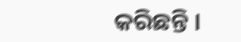କରିଛନ୍ତି ।